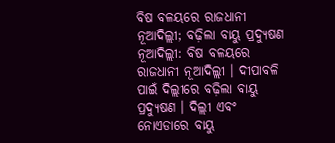ବିଷ ବଳୟରେ ରାଜଧାନୀ ନୂଆଦିଲ୍ଲୀ; ବଢ଼ିଲା ବାୟୁ ପ୍ରଦ୍ୟୁଷଣ
ନୂଆଦିଲ୍ଲୀ: ବିଷ ବଳୟରେ ରାଜଧାନୀ ନୂଆଦିଲ୍ଲୀ । ଦୀପାବଳି ପାଇଁ ଦିଲ୍ଲୀରେ ବଢ଼ିଲା ବାୟୁ ପ୍ରଦ୍ୟୁଷଣ । ଦିଲ୍ଲୀ ଏବଂ ନୋଏଡାରେ ବାୟୁ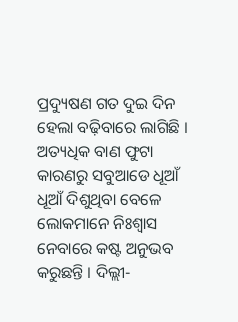ପ୍ରଦ୍ୟୁଷଣ ଗତ ଦୁଇ ଦିନ ହେଲା ବଢ଼ିବାରେ ଲାଗିଛି । ଅତ୍ୟଧିକ ବାଣ ଫୁଟା କାରଣରୁ ସବୁଆଡେ ଧୂଆଁ ଧୂଆଁ ଦିଶୁଥିବା ବେଳେ ଲୋକମାନେ ନିଃଶ୍ୱାସ ନେବାରେ କଷ୍ଟ ଅନୁଭବ କରୁଛନ୍ତି । ଦିଲ୍ଲୀ-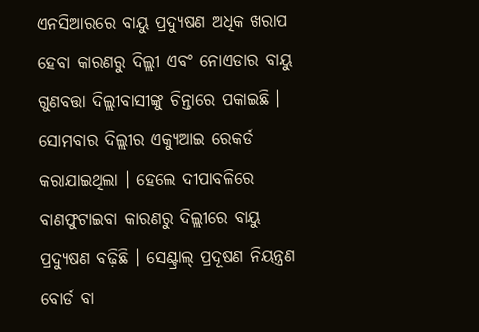ଏନସିଆରରେ ବାୟୁ ପ୍ରଦ୍ୟୁଷଣ ଅଧିକ ଖରାପ ହେବା କାରଣରୁ ଦିଲ୍ଲୀ ଏବଂ ନୋଏଡାର ବାୟୁ ଗୁଣବତ୍ତା ଦିଲ୍ଲୀବାସୀଙ୍କୁ ଚିନ୍ତାରେ ପକାଇଛି ।
ସୋମବାର ଦିଲ୍ଲୀର ଏକ୍ୟୁଆଇ ରେକର୍ଡ କରାଯାଇଥିଲା । ହେଲେ ଦୀପାବଳିରେ ବାଣଫୁଟାଇବା କାରଣରୁ ଦିଲ୍ଲୀରେ ବାୟୁ ପ୍ରଦ୍ୟୁଷଣ ବଢ଼ିଛି । ସେଣ୍ଟ୍ରାଲ୍ ପ୍ରଦୂଷଣ ନିୟନ୍ତ୍ରଣ ବୋର୍ଡ ବା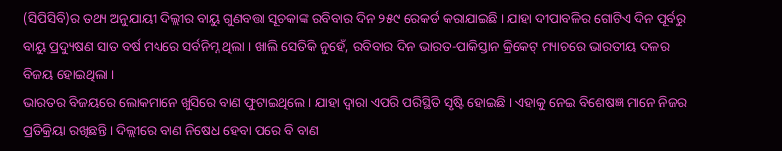(ସିପିସିବି)ର ତଥ୍ୟ ଅନୁଯାୟୀ ଦିଲ୍ଲୀର ବାୟୁ ଗୁଣବତ୍ତା ସୂଚକାଙ୍କ ରବିବାର ଦିନ ୨୫୯ ରେକର୍ଡ କରାଯାଇଛି । ଯାହା ଦୀପାବଳିର ଗୋଟିଏ ଦିନ ପୂର୍ବରୁ ବାୟୁ ପ୍ରଦ୍ୟୁଷଣ ସାତ ବର୍ଷ ମଧ୍ୟରେ ସର୍ବନିମ୍ନ ଥିଲା । ଖାଲି ସେତିକି ନୁହେଁ, ରବିବାର ଦିନ ଭାରତ-ପାକିସ୍ତାନ କ୍ରିକେଟ୍ ମ୍ୟାଚରେ ଭାରତୀୟ ଦଳର ବିଜୟ ହୋଇଥିଲା ।
ଭାରତର ବିଜୟରେ ଲୋକମାନେ ଖୁସିରେ ବାଣ ଫୁଟାଇଥିଲେ । ଯାହା ଦ୍ୱାରା ଏପରି ପରିସ୍ଥିତି ସୃଷ୍ଟି ହୋଇଛି । ଏହାକୁ ନେଇ ବିଶେଷଜ୍ଞ ମାନେ ନିଜର ପ୍ରତିକ୍ରିୟା ରଖିଛନ୍ତି । ଦିଲ୍ଲୀରେ ବାଣ ନିଷେଧ ହେବା ପରେ ବି ବାଣ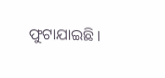ଫୁଟାଯାଇଛି ।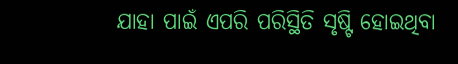ଯାହା ପାଇଁ ଏପରି ପରିସ୍ଥିତି ସୃଷ୍ଟି ହୋଇଥିବା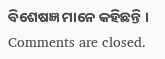ବିଶେଷଜ୍ଞ ମାନେ କହିଛନ୍ତି ।
Comments are closed.